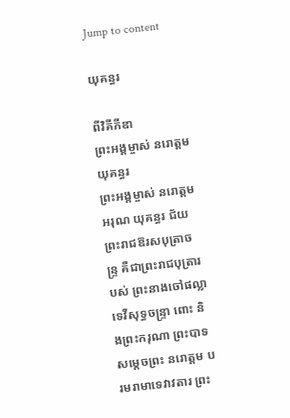Jump to content

យុគន្ធរ

ពីវិគីភីឌា
ព្រះអង្គម្ចាស់ នរោត្ដម យុគន្ធរ
ព្រះអង្គម្ចាស់ នរោត្ដម អរុណ យុគន្ធរ ជ័យព្រះរាជឱរសបុត្រាចន្ទ្រ គឺជាព្រះរាជបុត្រារបស់ ព្រះនាងចៅផល្លាទេវីសុទ្ធចន្ទ្រា ពោះ និងព្រះករុណា ព្រះបាទសម្ដេចព្រះ នរោត្តម បរមរាមាទេវាវតារ ព្រះ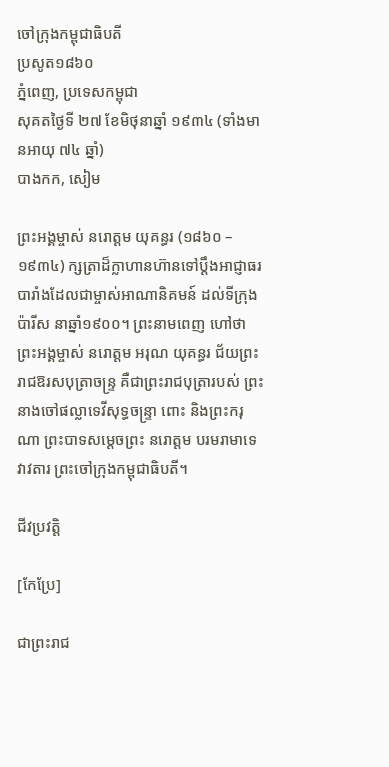ចៅក្រុងកម្ពុជាធិបតី
ប្រសូត១៨៦០
ភ្នំពេញ, ប្រទេសកម្ពុជា
សុគតថ្ងៃទី ២៧ ខែមិថុនាឆ្នាំ ១៩៣៤ (ទាំងមានអាយុ ៧៤ ឆ្នាំ)
បាងកក, សៀម

ព្រះអង្គម្ចាស់ នរោត្ដម យុគន្ធរ (១៨៦០ – ១៩៣៤) ក្សត្រាដ៏ក្លាហានហ៊ានទៅប្តឹងអាជ្ញាធរបារាំងដែលជាម្ចាស់អាណានិគមន៍ ដល់ទីក្រុងប៉ារីស នាឆ្នាំ១៩០០។ ព្រះនាមពេញ ហៅថាព្រះអង្គម្ចាស់ នរោត្ដម អរុណ យុគន្ធរ ជ័យព្រះរាជឱរសបុត្រាចន្ទ្រ គឺជាព្រះរាជបុត្រារបស់ ព្រះនាងចៅផល្លាទេវីសុទ្ធចន្ទ្រា ពោះ និងព្រះករុណា ព្រះបាទសម្ដេចព្រះ នរោត្តម បរមរាមាទេវាវតារ ព្រះចៅក្រុងកម្ពុជាធិបតី។

ជីវប្រវត្តិ

[កែប្រែ]

ជាព្រះរាជ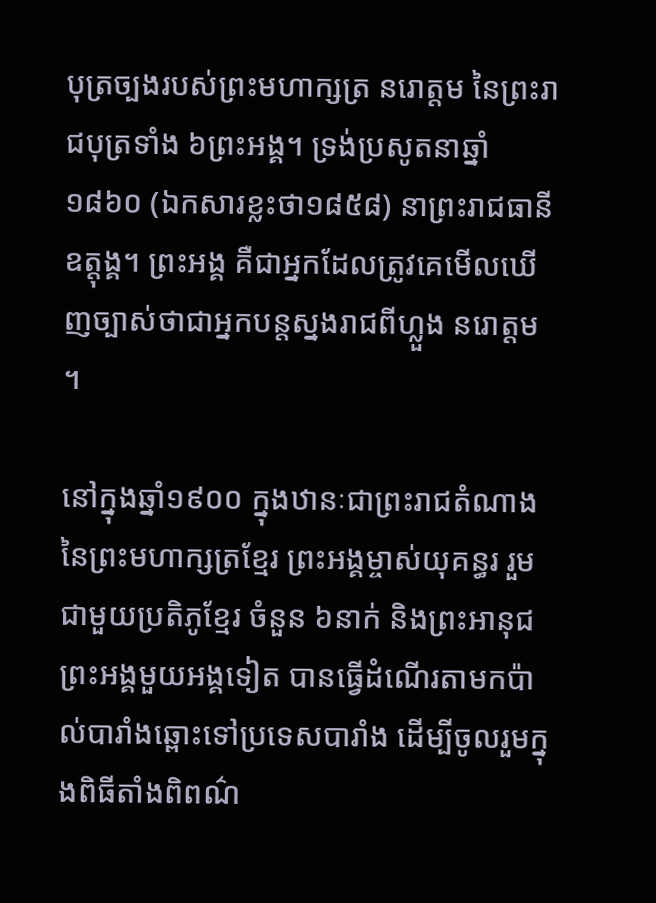បុត្រច្បងរបស់ព្រះមហាក្សត្រ នរោត្តម នៃព្រះរាជបុត្រទាំង ៦ព្រះអង្គ។ ទ្រង់ប្រសូតនាឆ្នាំ១៨៦០ (ឯកសារខ្លះថា១៨៥៨) នាព្រះរាជធានីឧត្តុង្គ។ ព្រះអង្គ គឺជាអ្នកដែលត្រូវគេមើលឃើញច្បាស់ថាជាអ្នកបន្តស្នងរាជពីហ្លួង នរោត្ដម ។

នៅក្នុងឆ្នាំ១៩០០ ក្នុងឋានៈជាព្រះរាជតំណាងនៃព្រះមហាក្សត្រខ្មែរ ព្រះអង្គម្ចាស់យុគន្ធរ រួមជាមួយប្រតិភូខ្មែរ ចំនួន ៦នាក់ និងព្រះអានុជព្រះអង្គមួយអង្គទៀត បានធ្វើដំណើរតាមកប៉ាល់បារាំងឆ្ពោះទៅប្រទេសបារាំង ដើម្បីចូលរួមក្នុងពិធីតាំងពិពណ៌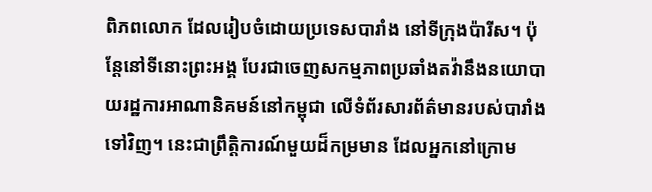ពិភពលោក ដែលរៀបចំដោយប្រទេសបារាំង នៅទីក្រុងប៉ារីស។ ប៉ុន្តែនៅទីនោះព្រះអង្គ បែរជាចេញសកម្មភាពប្រឆាំងតវ៉ានឹងនយោបាយរដ្ឋការអាណានិគមន៍នៅកម្ពុជា លើទំព័រសារព័ត៌មានរបស់បារាំងទៅវិញ។ នេះជាព្រឹត្តិការណ៍មួយដ៏កម្រមាន ដែលអ្នកនៅក្រោម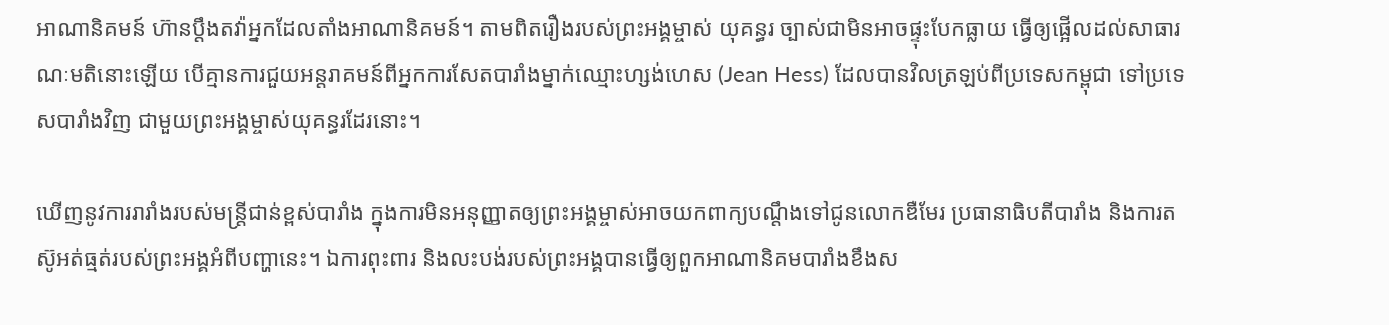អាណានិគមន៍ ហ៊ានប្តឹងតវ៉ាអ្នកដែលតាំងអាណានិគមន៍។ តាមពិតរឿងរបស់ព្រះអង្គម្ចាស់ យុគន្ធរ ច្បាស់ជាមិនអាចផ្ទុះបែកធ្លាយ ធ្វើឲ្យផ្អើលដល់សាធារណៈមតិនោះឡើយ បើគ្មានការជួយអន្តរាគមន៍ពីអ្នកការសែតបារាំងម្នាក់ឈ្មោះហ្សង់ហេស (Jean Hess) ដែលបានវិលត្រឡប់ពីប្រទេសកម្ពុជា ទៅប្រទេសបារាំងវិញ ជាមួយព្រះអង្គម្ចាស់យុគន្ធរដែរនោះ។

ឃើញនូវការរារាំងរបស់មន្រ្តីជាន់ខ្ពស់បារាំង ក្នុងការមិនអនុញ្ញាតឲ្យព្រះអង្គម្ចាស់អាចយកពាក្យបណ្តឹងទៅជូនលោកឌឺមែរ ប្រធានាធិបតីបារាំង និងការតស៊ូអត់ធ្មត់របស់ព្រះអង្គអំពីបញ្ហានេះ។ ឯការពុះពារ និងលះបង់របស់ព្រះអង្គបានធ្វើឲ្យពួកអាណានិគមបារាំងខឹងស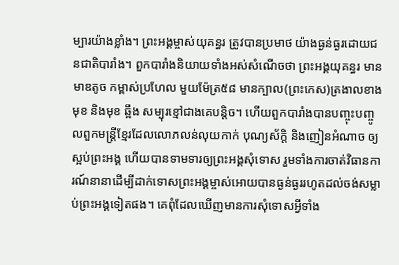ម្បារយ៉ាងខ្លាំង។ ព្រះអង្គម្ចាស់យុគន្ធរ ត្រូវបានប្រមាថ យ៉ាងធ្ងន់ធ្ងរដោយជនជាតិបារាំង។ ពួកបារាំងនិយាយទាំងអស់សំណើចថា ព្រះអង្គយុគន្ធរ មានមាឌតូច កម្ពាស់ប្រហែល មួយម៉ែត្រ៥៨ មានក្បាល(ព្រះកេស)ត្រងាលខាងមុខ និងមុខ ឆ្អឹង សម្បុរខ្មៅជាងគេបន្តិច។ ហើយពួកបារាំងបានបញ្ចុះបញ្ចូលពួកមន្រ្តីខ្មែរដែលលោភលន់លុយកាក់ បុណ្យស័ក្តិ និងញៀនអំណាច ឲ្យស្អប់ព្រះអង្គ ហើយបានទាមទារឲ្យព្រះអង្គសុំទោស រួមទាំងការចាត់វិធានការណ៍នានាដើម្បីដាក់ទោសព្រះអង្គម្ចាស់អោយបានធ្ងន់ធ្ងររហូតដល់ចង់សម្លាប់ព្រះអង្គទៀតផង។ គេពុំដែលឃើញមានការសុំទោសអ្វីទាំង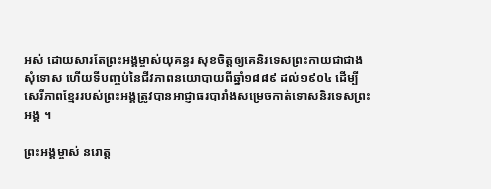អស់ ដោយសារតែព្រះអង្គម្ចាស់យុគន្ធរ សុខចិត្តឲ្យគេនិរទេសព្រះកាយជាជាងសុំទោស ហើយទីបញ្ចប់នៃជីវភាពនយោបាយពីឆ្នាំ១៨៨៩ ដល់១៩០៤ ដើម្បីសេរីភាពខ្មែររបស់ព្រះអង្គត្រូវបានអាជ្ញាធរបារាំងសម្រេចកាត់ទោសនិរទេសព្រះអង្គ ។

ព្រះអង្គម្ចាស់ នរោត្ដ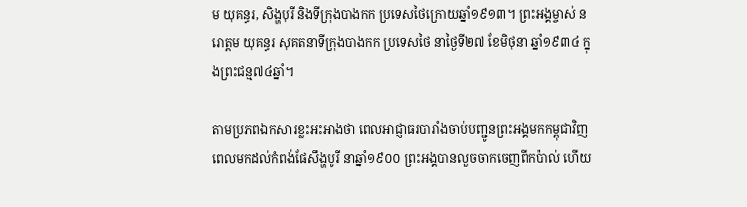ម យុគន្ធរ, សិង្ហបុរី និងទីក្រុងបាងកក ប្រទេសថៃក្រោយឆ្នាំ១៩១៣។ ព្រះអង្គម្ចាស់ នរោត្ដម យុគន្ធរ សុគតនាទីក្រុងបាងកក ប្រទេសថៃ នាថ្ងៃទី២៧ ខែមិថុនា ឆ្នាំ១៩៣៤ ក្នុងព្រះជន្ម៧៤ឆ្នាំ។

តាមប្រភពឯកសារខ្លះអះអាងថា ពេលអាជ្ញាធរបារាំងចាប់បញ្ជូនព្រះអង្គមកកម្ពុជាវិញ ពេលមកដល់កំពង់ផែសឹង្ហបូរី នាឆ្នាំ១៩០០ ព្រះអង្គបានលួចចាកចេញពីកប៉ាល់ ហើយ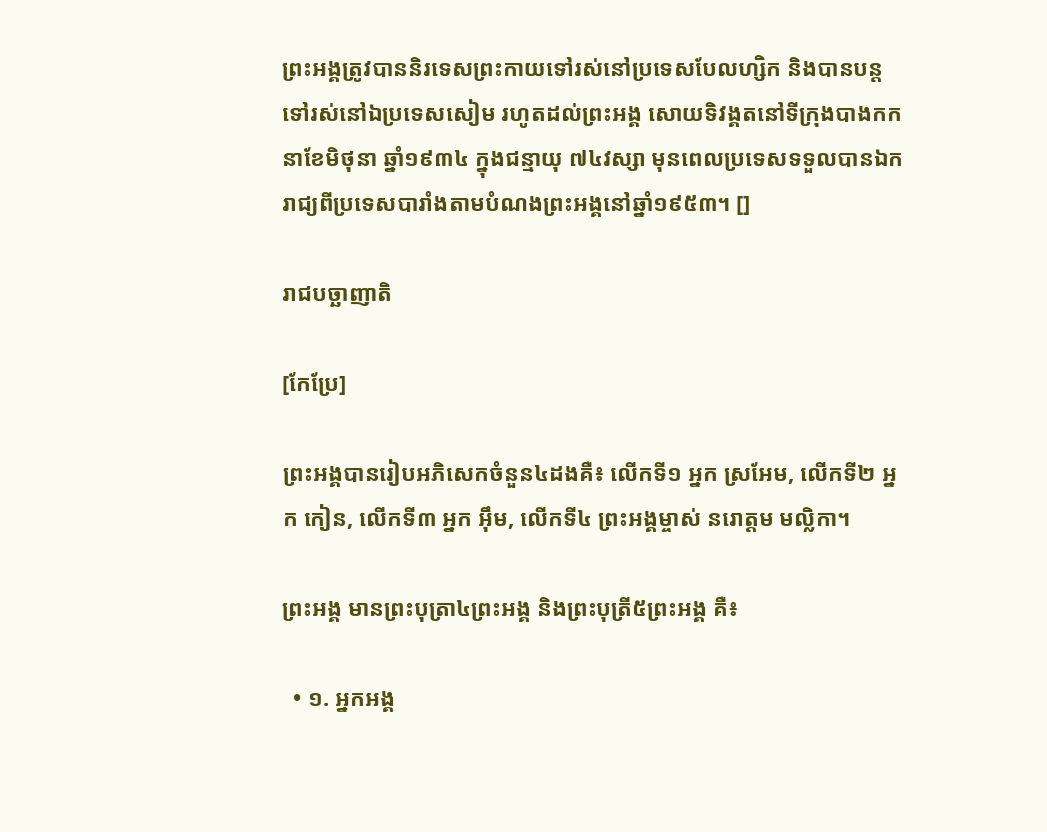ព្រះអង្គត្រូវបាននិរទេសព្រះកាយទៅរស់នៅប្រទេសបែលហ្សិក និងបានបន្តទៅរស់នៅឯប្រទេសសៀម រហូតដល់ព្រះអង្គ សោយទិវង្គតនៅទីក្រុងបាងកក នាខែមិថុនា ឆ្នាំ១៩៣៤ ក្នុងជន្មាយុ ៧៤វស្សា មុនពេលប្រទេសទទួលបានឯករាជ្យពីប្រទេសបារាំងតាមបំណងព្រះអង្គនៅឆ្នាំ១៩៥៣។ []

រាជបច្ឆាញាតិ

[កែប្រែ]

ព្រះអង្គបានរៀបអភិសេកចំនួន៤ដងគឺ៖ លើកទី១ អ្នក ស្រអែម, លើកទី២ អ្នក កៀន, លើកទី៣ អ្នក អ៊ឹម, លើកទី៤ ព្រះអង្គម្ចាស់ នរោត្ដម មល្លិកា។

ព្រះអង្គ មានព្រះបុត្រា៤ព្រះអង្គ និងព្រះបុត្រី៥ព្រះអង្គ គឺ៖

  • ១. អ្នកអង្គ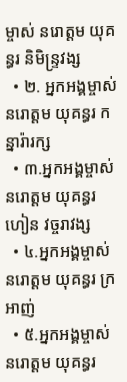ម្ចាស់ នរោត្ដម យុគន្ធរ និមិន្ទ្រវង្ស
  • ២. អ្នកអង្គម្ចាស់ នរោត្ដម យុគន្ធរ កន្នារ៉ារក្ស
  • ៣.អ្នកអង្គម្ចាស់ នរោត្ដម យុគន្ធរ ហៀន វច្ចរាវង្ស
  • ៤.អ្នកអង្គម្ចាស់ នរោត្ដម យុគន្ធរ ក្រអាញ់
  • ៥.អ្នកអង្គម្ចាស់ នរោត្ដម យុគន្ធរ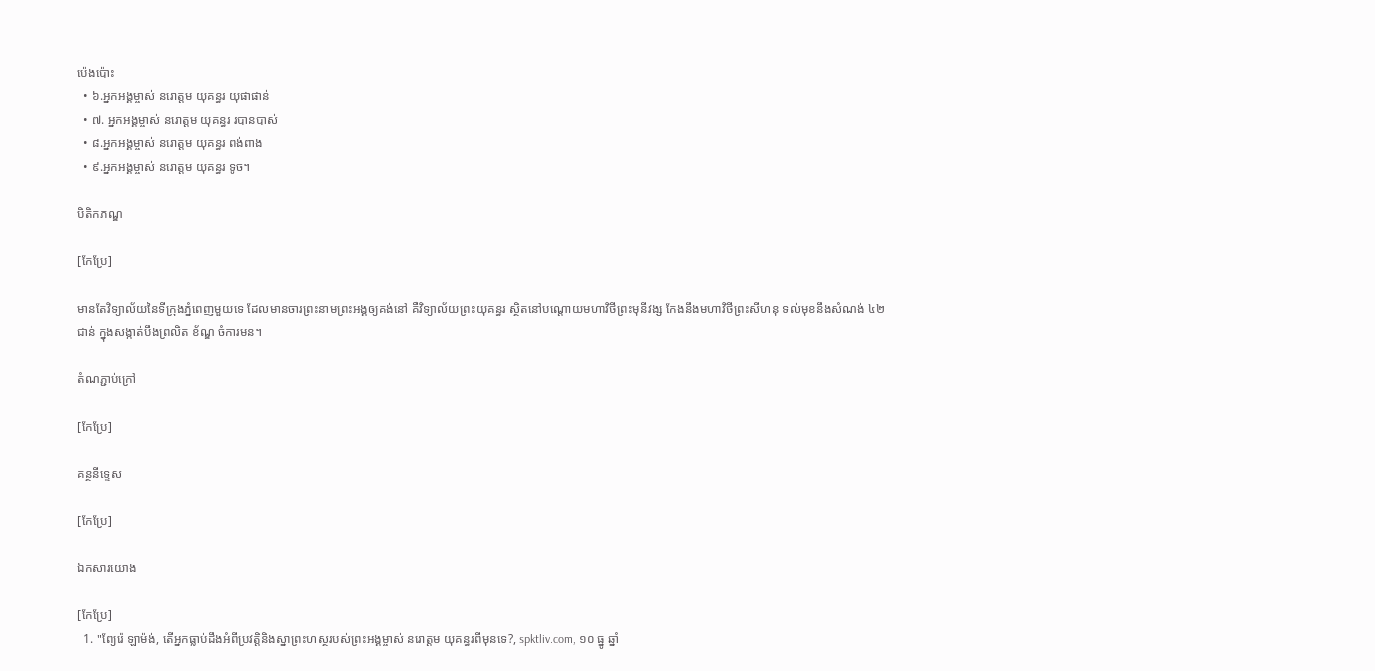ប៉េងប៉ោះ
  • ៦.អ្នកអង្គម្ចាស់ នរោត្ដម យុគន្ធរ យុផាផាន់
  • ៧. អ្នកអង្គម្ចាស់ នរោត្ដម យុគន្ធរ របានបាស់
  • ៨.អ្នកអង្គម្ចាស់ នរោត្ដម យុគន្ធរ ពង់ពាង
  • ៩.អ្នកអង្គម្ចាស់ នរោត្ដម យុគន្ធរ ទូច។

បិតិកភណ្ឌ

[កែប្រែ]

មានតែវិទ្យាល័យនៃទីក្រុងភ្នំពេញមួយទេ ដែលមានចារព្រះនាមព្រះអង្គឲ្យគង់នៅ គឺវិទ្យាល័យព្រះយុគន្ធរ ស្ថិតនៅបណ្តោយមហាវិថីព្រះមុនីវង្ស កែងនឹងមហាវិថីព្រះសីហនុ ទល់មុខនឹងសំណង់ ៤២ជាន់ ក្នុងសង្កាត់បឹងព្រលិត ខ័ណ្ឌ ចំការមន។

តំណភ្ជាប់ក្រៅ

[កែប្រែ]

គន្ថនីទ្ទេស

[កែប្រែ]

ឯកសារយោង

[កែប្រែ]
  1. "ព្យែរ៉េ ឡាម៉ង់, តើអ្នកធ្លាប់ដឹងអំពីប្រវត្តិនិងស្នាព្រះហស្ថរបស់ព្រះអង្គម្ចាស់ នរោត្តម យុគន្ធរពីមុនទេ?, spktliv.com, ១០ ធ្នូ ឆ្នាំ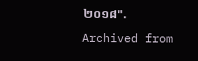២០១៨". Archived from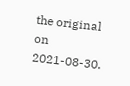the original on 2021-08-30.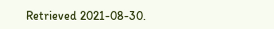Retrieved 2021-08-30.